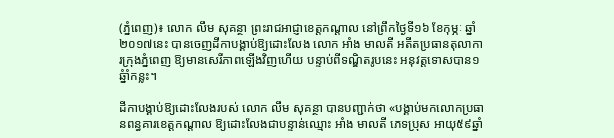(ភ្នំពេញ)៖ លោក លឹម សុគន្ថា ព្រះរាជអាជ្ញាខេត្តកណ្តាល នៅព្រឹកថ្ងៃទី១៦ ខែកុម្ភៈ ឆ្នាំ២០១៧នេះ បានចេញដីកាបង្គាប់ឱ្យដោះលែង លោក អាំង មាលតី អតីតប្រធានតុលាការក្រុងភ្នំពេញ ឱ្យមានសេរីភាពឡើងវិញហើយ បន្ទាប់ពីទណ្ឌិតរូបនេះ អនុវត្តទោសបាន១ឆ្នំាំកន្លះ។

ដីកាបង្គាប់ឱ្យដោះលែងរបស់ លោក លឹម សុគន្ថា បានបញ្ជាក់ថា «បង្គាប់មកលោកប្រធានពន្ធគារខេត្តកណ្តាល ឱ្យដោះលែងជាបន្ទាន់ឈ្មោះ អាំង មាលតី ភេទប្រុស អាយុ៥៩ឆ្នាំ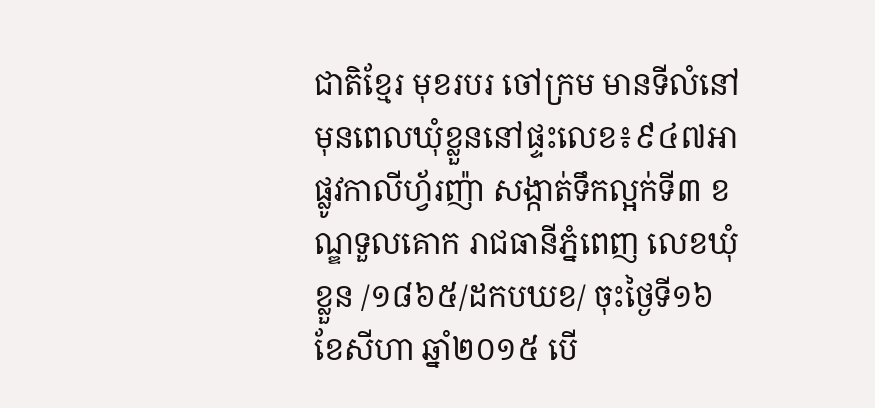ជាតិខ្មែរ មុខរបរ ចៅក្រម មានទីលំនៅ មុនពេលឃុំខ្លួននៅផ្ទះលេខ៖៩៤៧អា ផ្លូវកាលីហ្វ័រញ៉ា សង្កាត់ទឹកល្អក់ទី៣ ខណ្ឌទួលគោក រាជធានីភ្នំពេញ លេខឃុំខ្លួន /១៨៦៥/ដកបឃខ/ ចុះថ្ងៃទី១៦ ខែសីហា ឆ្នាំ២០១៥ បើ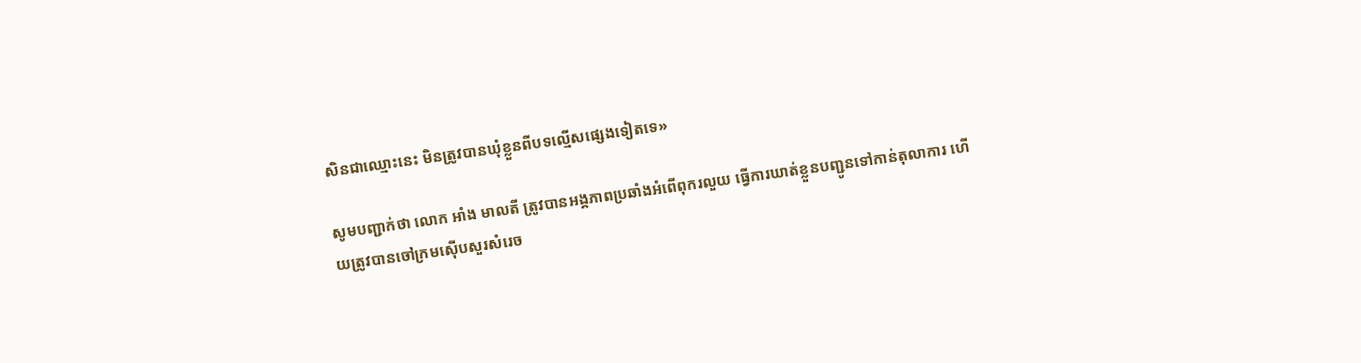សិនជាឈ្មោះនេះ មិនត្រូវបានឃុំខ្លួនពីបទល្មើសផ្សេងទៀតទេ»

សូមបញ្ជាក់ថា លោក អាំង មាលតី ត្រូវបានអង្គភាពប្រឆាំងអំពើពុករលួយ ធ្វើការឃាត់ខ្លួនបញ្ជូនទៅកាន់តុលាការ ហើយត្រូវបានចៅក្រមស៊ើបសួរសំរេច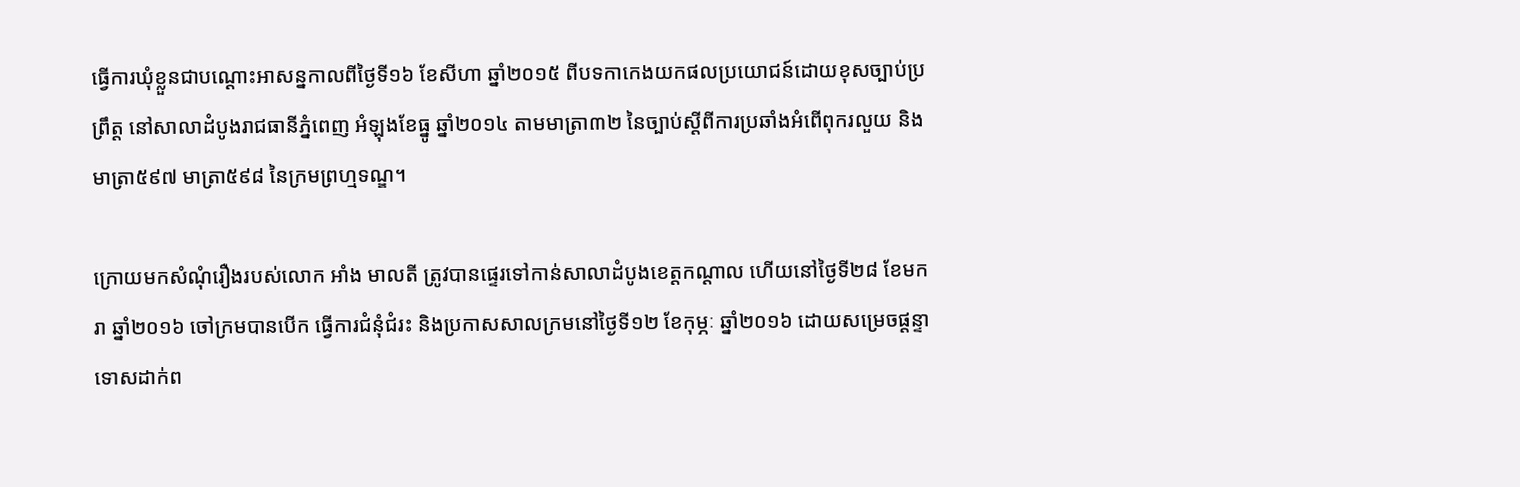ធ្វើការឃុំខ្លួនជាបណ្ដោះអាសន្នកាលពីថ្ងៃទី១៦ ខែសីហា ឆ្នាំ២០១៥ ពីបទកាកេងយកផលប្រយោជន៍ដោយខុសច្បាប់ប្រព្រឹត្ត នៅសាលាដំបូងរាជធានីភ្នំពេញ អំឡុងខែធ្នូ ឆ្នាំ២០១៤ តាមមាត្រា៣២ នៃច្បាប់ស្ដីពីការប្រឆាំងអំពើពុករលួយ និងមាត្រា៥៩៧ មាត្រា៥៩៨ នៃក្រមព្រហ្មទណ្ឌ។

ក្រោយមកសំណុំរឿងរបស់លោក អាំង មាលតី ត្រូវបានផ្ទេរទៅកាន់សាលាដំបូងខេត្តកណ្ដាល ហើយនៅថ្ងៃទី២៨ ខែមករា ឆ្នាំ២០១៦ ចៅក្រមបានបើក ធ្វើការជំនុំជំរះ និងប្រកាសសាលក្រមនៅថ្ងៃទី១២ ខែកុម្ភៈ ឆ្នាំ២០១៦ ដោយសម្រេចផ្ដន្ទាទោសដាក់ព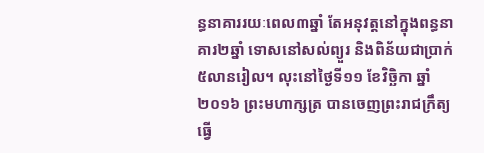ន្ធនាគាររយៈពេល៣ឆ្នាំ តែអនុវត្តនៅក្នុងពន្ធនាគារ២ឆ្នាំ ទោសនៅសល់ព្យួរ និងពិន័យជាប្រាក់៥លានរៀល។ លុះនៅថ្ងៃទី១១ ខែវិច្ឆិកា ឆ្នាំ២០១៦ ព្រះមហាក្សត្រ បានចេញព្រះរាជក្រឹត្យធ្វើ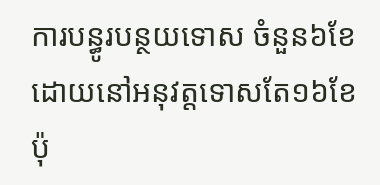ការបន្ធូរបន្ថយទោស ចំនួន៦ខែ ដោយនៅអនុវត្តទោសតែ១៦ខែប៉ុ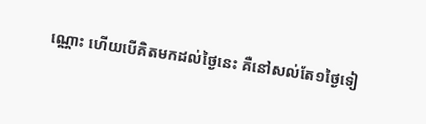ណ្ណោះ ហើយបើគិតមកដល់ថ្ងៃនេះ គឺនៅសល់តែ១ថ្ងៃទៀ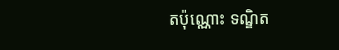តប៉ុណ្ណោះ ទណ្ឌិត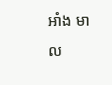អាំង មាល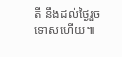តី នឹងដល់ថ្ងៃរួចទោសហើយ៕